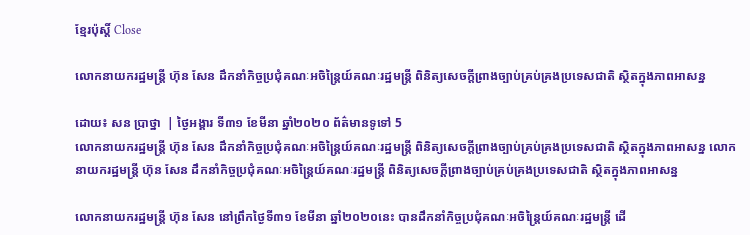ខ្មែរប៉ុស្ដិ៍ Close

លោកនាយករដ្ឋមន្ត្រី ហ៊ុន សែន ដឹកនាំកិច្ចប្រជុំគណៈអចិន្ត្រៃយ៍គណៈរដ្ឋមន្ត្រី ពិនិត្យសេចក្តីព្រាងច្បាប់គ្រប់គ្រងប្រទេសជាតិ ស្ថិតក្នុងភាពអាសន្ន

ដោយ៖ សន ប្រាថ្នា  | ថ្ងៃអង្គារ ទី៣១ ខែមីនា ឆ្នាំ២០២០ ព័ត៌មានទូទៅ 5
លោកនាយករដ្ឋមន្ត្រី ហ៊ុន សែន ដឹកនាំកិច្ចប្រជុំគណៈអចិន្ត្រៃយ៍គណៈរដ្ឋមន្ត្រី ពិនិត្យសេចក្តីព្រាងច្បាប់គ្រប់គ្រងប្រទេសជាតិ ស្ថិតក្នុងភាពអាសន្ន លោកនាយករដ្ឋមន្ត្រី ហ៊ុន សែន ដឹកនាំកិច្ចប្រជុំគណៈអចិន្ត្រៃយ៍គណៈរដ្ឋមន្ត្រី ពិនិត្យសេចក្តីព្រាងច្បាប់គ្រប់គ្រងប្រទេសជាតិ ស្ថិតក្នុងភាពអាសន្ន

លោកនាយករដ្ឋមន្ត្រី ហ៊ុន សែន នៅព្រឹកថ្ងៃទី៣១ ខែមីនា ឆ្នាំ២០២០នេះ បានដឹកនាំកិច្ចប្រជុំគណៈអចិន្ត្រៃយ៍គណៈរដ្ឋមន្ត្រី ដើ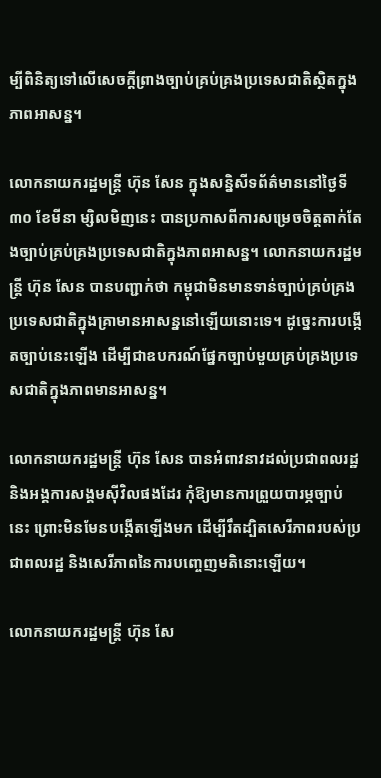ម្បីពិនិត្យទៅលើសេចក្តីព្រាងច្បាប់គ្រប់គ្រងប្រទេសជាតិស្ថិតក្នុងភាពអាសន្ន។

លោកនាយករដ្ឋមន្ត្រី ហ៊ុន សែន ក្នុងសន្និសីទព័ត៌មាននៅថ្ងៃទី៣០ ខែមីនា ម្សិលមិញនេះ បានប្រកាសពីការសម្រេចចិត្តតាក់តែងច្បាប់គ្រប់គ្រងប្រទេសជាតិក្នុងភាពអាសន្ន។ លោកនាយករដ្ឋមន្ត្រី ហ៊ុន សែន បានបញ្ជាក់ថា កម្ពុជាមិនមានទាន់ច្បាប់គ្រប់គ្រងប្រទេសជាតិក្នុងគ្រាមានអាសន្ននៅឡើយនោះទេ។ ដូច្នេះការបង្កើតច្បាប់នេះឡើង ដើម្បីជាឧបករណ៍ផ្នែកច្បាប់មួយគ្រប់គ្រងប្រទេសជាតិក្នុងភាពមានអាសន្ន។

លោកនាយករដ្ឋមន្ត្រី ហ៊ុន សែន បានអំពាវនាវដល់ប្រជាពលរដ្ឋ និងអង្គការសង្គមស៊ីវិលផងដែរ កុំឱ្យមានការព្រួយបារម្ភច្បាប់នេះ ព្រោះមិនមែនបង្កើតឡើងមក ដើម្បីរឹតដ្បិតសេរីភាពរបស់ប្រជាពលរដ្ឋ និងសេរីភាពនៃការបញ្ចេញមតិនោះឡើយ។

លោកនាយករដ្ឋមន្ត្រី ហ៊ុន សែ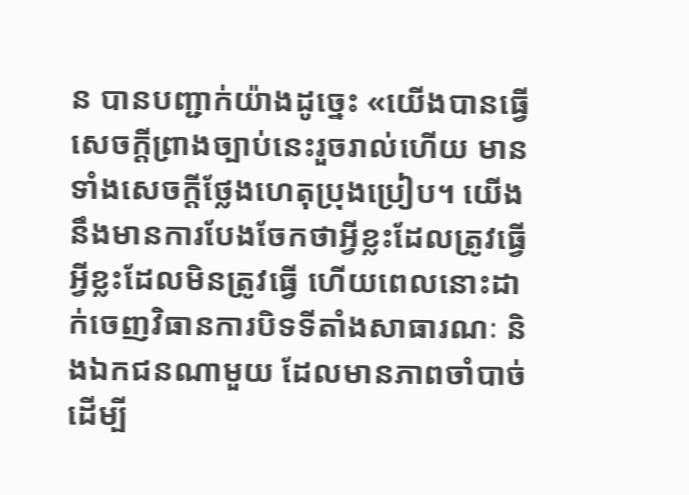ន បានបញ្ជាក់យ៉ាងដូច្នេះ «យើងបានធ្វើសេចក្តីព្រាងច្បាប់នេះរួចរាល់ហើយ មានទាំងសេចក្តីថ្លែងហេតុប្រុងប្រៀប។ យើងនឹងមានការបែងចែកថាអ្វីខ្លះដែលត្រូវធ្វើ អ្វីខ្លះដែលមិនត្រូវធ្វើ ហើយពេលនោះដាក់ចេញវិធានការបិទទីតាំងសាធារណៈ និងឯកជនណាមួយ ដែលមានភាពចាំបាច់ដើម្បី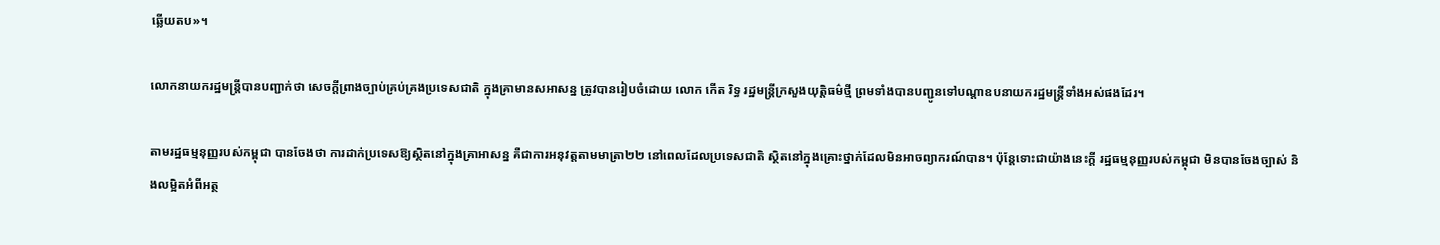ឆ្លើយតប»។

លោកនាយករដ្ឋមន្ត្រីបានបញ្ជាក់ថា សេចក្តីព្រាងច្បាប់គ្រប់គ្រងប្រទេសជាតិ ក្នុងគ្រាមានសអាសន្ន ត្រូវបានរៀបចំដោយ លោក កើត រិទ្ធ រដ្ឋមន្ត្រីក្រសួងយុត្តិធម៌ថ្មី ព្រមទាំងបានបញ្ជូនទៅបណ្តាឧបនាយករដ្ឋមន្ត្រីទាំងអស់ផងដែរ។

តាមរដ្ឋធម្មនុញ្ញរបស់កម្ពុជា បានចែងថា ការដាក់ប្រទេសឱ្យស្ថិតនៅក្នុងគ្រាអាសន្ន គឺជាការអនុវត្តតាមមាត្រា២២ នៅពេលដែលប្រទេសជាតិ ស្ថិតនៅក្នុងគ្រោះថ្នាក់ដែលមិនអាចព្យាករណ៍បាន។ ប៉ុន្តែទោះជាយ៉ាងនេះក្តី រដ្ឋធម្មនុញ្ញរបស់កម្ពុជា មិនបានចែងច្បាស់ និងលម្អិតអំពីអត្ថ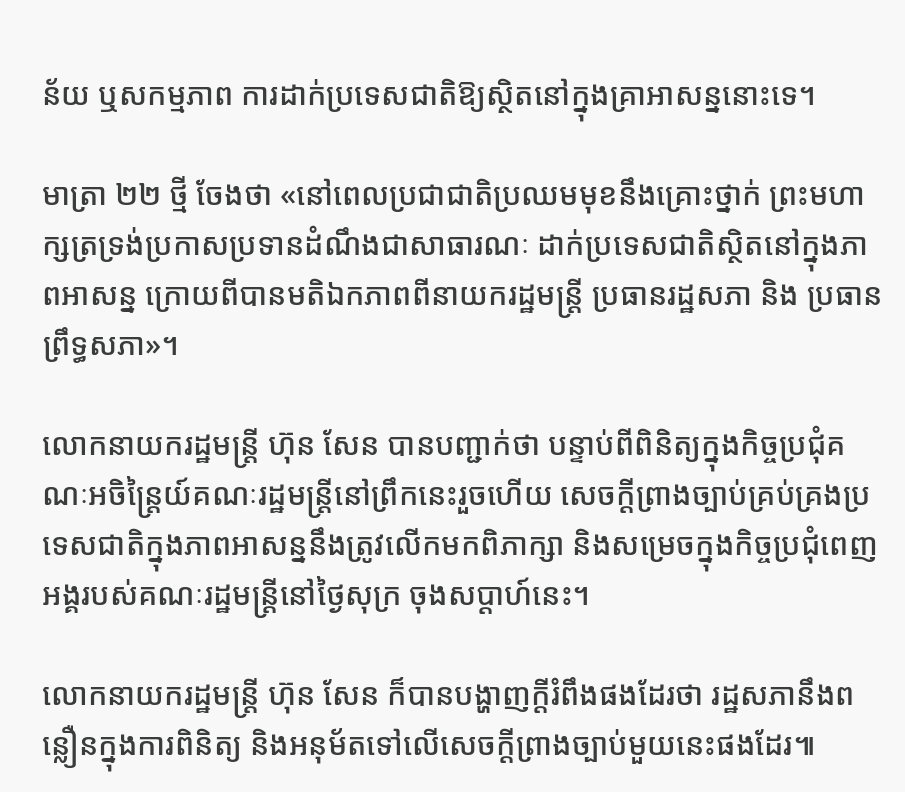ន័យ ឬសកម្មភាព ការដាក់ប្រទេសជាតិឱ្យស្ថិតនៅក្នុងគ្រាអាសន្ននោះទេ។

មាត្រា ២២ ថ្មី ចែងថា «នៅពេលប្រជាជាតិប្រឈមមុខនឹងគ្រោះថ្នាក់ ព្រះមហាក្សត្រទ្រង់ប្រកាសប្រទានដំណឹងជាសាធារណៈ ដាក់ប្រទេសជាតិស្ថិតនៅក្នុងភាពអាសន្ន ក្រោយពីបានមតិឯកភាពពីនាយករដ្ឋមន្ត្រី ប្រធានរដ្ឋសភា និង ប្រធានព្រឹទ្ធសភា»។

លោកនាយករដ្ឋមន្ត្រី ហ៊ុន សែន បានបញ្ជាក់ថា បន្ទាប់ពីពិនិត្យក្នុងកិច្ចប្រជុំគណៈអចិន្ត្រៃយ៍គណៈរដ្ឋមន្ត្រីនៅព្រឹកនេះរួចហើយ សេចក្តីព្រាងច្បាប់គ្រប់គ្រងប្រទេសជាតិក្នុងភាពអាសន្ននឹងត្រូវលើកមកពិភាក្សា និងសម្រេចក្នុងកិច្ចប្រជុំពេញអង្គរបស់គណៈរដ្ឋមន្ត្រីនៅថ្ងៃសុក្រ ចុងសប្តាហ៍នេះ។

លោកនាយករដ្ឋមន្ត្រី ហ៊ុន សែន ក៏បានបង្ហាញក្តីរំពឹងផងដែរថា រដ្ឋសភានឹងពន្លឿនក្នុងការពិនិត្យ និងអនុម័តទៅលើសេចក្តីព្រាងច្បាប់មួយនេះផងដែរ៕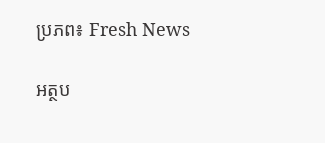ប្រភព៖ Fresh News

អត្ថប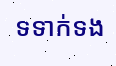ទទាក់ទង